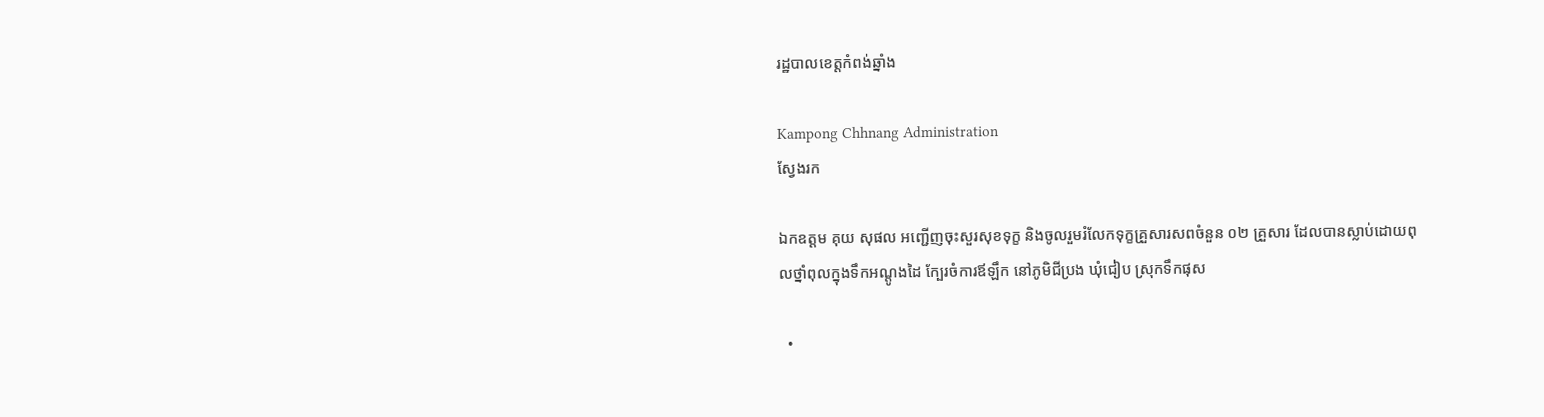រដ្ឋបាលខេត្តកំពង់ឆ្នាំង

Kampong Chhnang Administration
ស្វែងរក

ឯកឧត្ដម គុយ សុផល អញ្ជើញចុះសួរសុខទុក្ខ និងចូលរួមរំលែកទុក្ខគ្រួសារសពចំនួន ០២ គ្រួសារ ដែលបានស្លាប់ដោយពុលថ្នាំពុលក្នុងទឹកអណ្តូងដៃ ក្បែរចំការឪឡឹក នៅភូមិជីប្រង ឃុំជៀប ស្រុកទឹកផុស

  •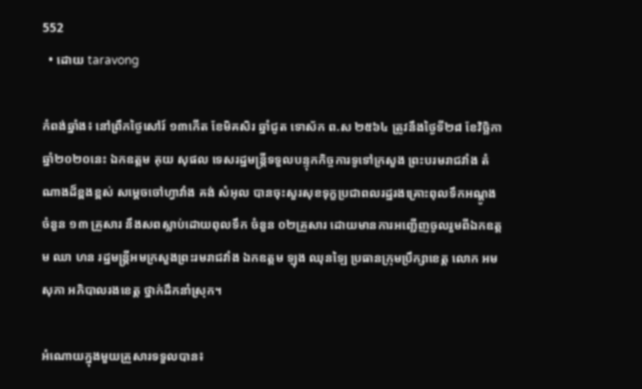552
  • ដោយ taravong

កំពង់ឆ្នាំង៖ នៅព្រឹកថ្ងៃសៅរ៍ ១៣កើត ខែមិគសិរ ឆ្នាំជូត ទោស័ក ព.ស ២៥៦៤ ត្រូវនឹងថ្ងៃទី២៨ ខែវិច្ឆិកា ឆ្នាំ២០២០នេះ ឯកឧត្ដម គុយ សុផល ទេសរដ្ឋមន្ត្រីទទួលបន្ទុកកិច្ចការទូទៅក្រសួង ព្រះបរមរាជវាំង តំណាងដ៏ខ្ពងខ្ពស់ សម្ដេចចៅហ្វាវាំង គង់ សំអុល បានចុះសួរសុខទុក្ខប្រជាពលរដ្ឋរងគ្រោះពុលទឹកអណ្ដូង ចំនួន ១៣ គ្រួសារ នឹងសពស្លាប់ដោយពុលទឹក ចំនួន ០២គ្រួសារ ដោយមានការអញ្ជើញចូលរួមពីឯកឧត្តម ឈា ហន រដ្ឋមន្រ្តីអមក្រសួងព្រះរមរាជវាំង ឯកឧត្ដម ឡុង ឈុនឡៃ ប្រធានក្រុមប្រឹក្សាខេត្ត លោក អម សុភា អភិបាលរងខេត្ត ថ្នាក់ដឹកនាំស្រុក។

អំណោយក្នុងមួយគ្រួសារទទួលបាន៖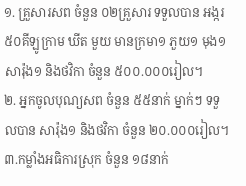១. គ្រួសារសព ចំនួន ០២គ្រួសារ ទទួលបាន អង្ករ ៥០គីឡូក្រាម ឃីត មួយ មានក្រមា១ ភួយ១ មុង១ សារ៉ុង១ និងថវិកា ចំនួន ៥០០.០០០រៀល។
២. អ្នកចូលបុណ្យសព ចំនួន ៥៥នាក់ ម្នាក់ៗ ទទួលបាន សារ៉ុង១ និងថវិកា ចំនួន ២០.០០០រៀល។
៣.កម្លាំងអធិការស្រុក ចំនួន ១៨នាក់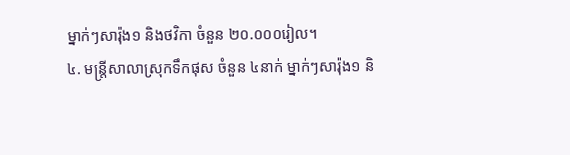ម្នាក់ៗសារ៉ុង១ និងថវិកា ចំនួន ២០.០០០រៀល។
៤. មន្ត្រីសាលាស្រុកទឹកផុស ចំនួន ៤នាក់ ម្នាក់ៗសារ៉ុង១ និ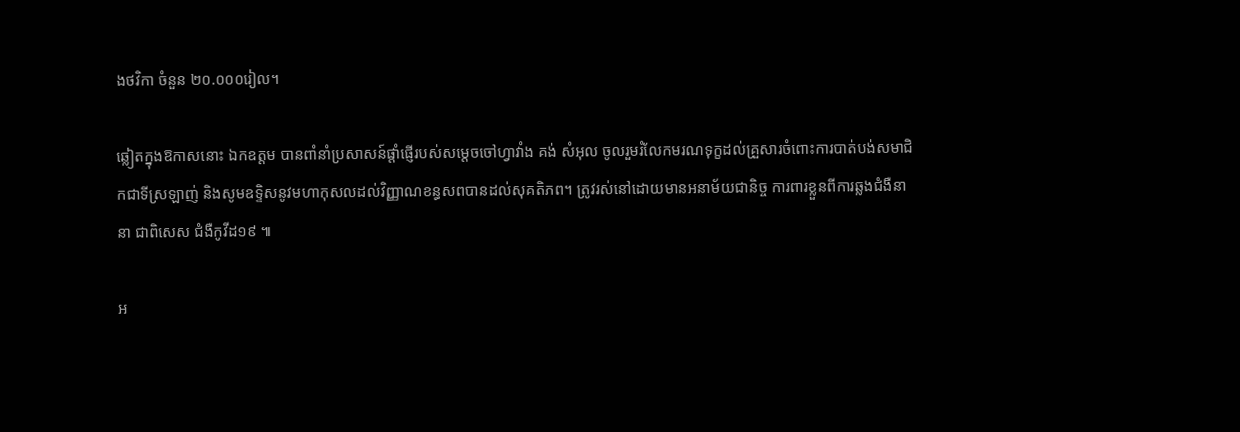ងថវិកា ចំនួន ២០.០០០រៀល។

ឆ្លៀតក្នុងឱកាសនោះ ឯកឧត្ដម បានពាំនាំប្រសាសន៍ផ្តាំផ្ញើរបស់សម្ដេចចៅហ្វាវាំង គង់ សំអុល ចូលរួមរំលែកមរណទុក្ខដល់គ្រួសារចំពោះការបាត់បង់សមាជិកជាទីស្រឡាញ់ និងសូមឧទ្ទិសនូវមហាកុសលដល់វិញ្ញាណខន្ធសពបានដល់សុគតិភព។ ត្រូវរស់នៅដោយមានអនាម័យជានិច្ច ការពារខ្លួនពីការឆ្លងជំងឺនានា ជាពិសេស ជំងឺកូវីដ១៩ ៕

អ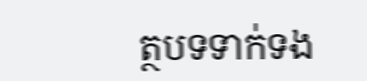ត្ថបទទាក់ទង